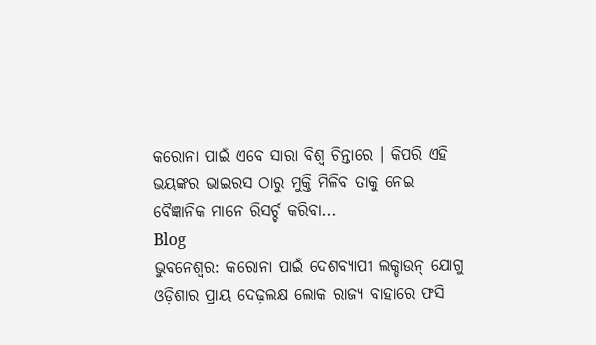କରୋନା ପାଇଁ ଏବେ ସାରା ବିଶ୍ୱ ଚିନ୍ତାରେ । କିପରି ଏହି ଭୟଙ୍କର ଭାଇରସ ଠାରୁ ମୁକ୍ତି ମିଳିବ ତାକୁ ନେଇ ବୈଜ୍ଞାନିକ ମାନେ ରିସର୍ଚ୍ଚ କରିବା...
Blog
ଭୁବନେଶ୍ୱର: କରୋନା ପାଇଁ ଦେଶବ୍ୟାପୀ ଲକ୍ଡାଉନ୍ ଯୋଗୁ ଓଡ଼ିଶାର ପ୍ରାୟ ଦେଢ଼ଲକ୍ଷ ଲୋକ ରାଜ୍ୟ ବାହାରେ ଫସି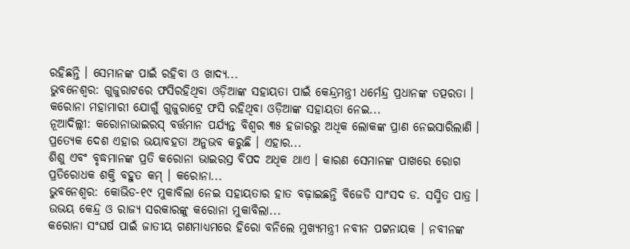ରହିଛନ୍ତି । ସେମାନଙ୍କ ପାଇଁ ରହିବା ଓ ଖାଦ୍ୟ...
ଭୁବନେଶ୍ୱର: ଗୁଜୁରାଟରେ ଫସିରହିଥିବା ଓଡ଼ିଆଙ୍କ ସହାୟତା ପାଇଁ କେନ୍ଦ୍ରମନ୍ତ୍ରୀ ଧର୍ମେନ୍ଦ୍ର ପ୍ରଧାନଙ୍କ ତତ୍ପରତା । କରୋନା ମହାମାରୀ ଯୋଗୁଁ ଗୁଜୁରାଟ୍ରେ ଫସି ରହିଥିବା ଓଡ଼ିଆଙ୍କ ସହାୟତା ନେଇ...
ନୂଆଦିଲ୍ଲୀ: କରୋନାଭାଇରସ୍ ବର୍ତ୍ତମାନ ପର୍ଯ୍ୟନ୍ତ ବିଶ୍ୱର ୩୫ ହଜାରରୁ ଅଧିକ ଲୋକଙ୍କ ପ୍ରାଣ ନେଇସାରିଲାଣି । ପ୍ରତ୍ୟେକ ଦେଶ ଏହାର ଭୟାବହତା ଅନୁଭବ କରୁଛି । ଏହାର...
ଶିଶୁ ଏବଂ ବୃଦ୍ଧମାନଙ୍କ ପ୍ରତି କରୋନା ଭାଇରସ୍ର ବିପଦ ଅଧିକ ଥାଏ । କାରଣ ସେମାନଙ୍କ ପାଖରେ ରୋଗ ପ୍ରତିରୋଧକ ଶକ୍ତି ବହୁତ କମ୍ । କରୋନା...
ଭୁବନେଶ୍ୱର: କୋଭିଡ-୧୯ ମୁକାବିଲା ନେଇ ସହାୟତାର ହାତ ବଢ଼ାଇଛନ୍ତି ବିଜେଡି ସାଂସଦ ଡ. ସସ୍ମିତ ପାତ୍ର । ଉଭୟ କେନ୍ଦ୍ର ଓ ରାଜ୍ୟ ସରକାରଙ୍କୁ କରୋନା ମୁକାବିଲା...
କରୋନା ସଂଘର୍ଷ ପାଇଁ ଜାତୀୟ ଗଣମାଧ୍ୟମରେ ହିରୋ ବନିଲେ ମୁଖ୍ୟମନ୍ତ୍ରୀ ନବୀନ ପଟ୍ଟନାୟକ । ନବୀନଙ୍କ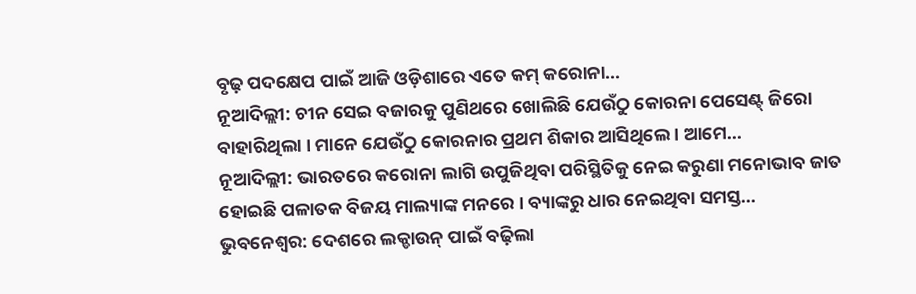ବୃଢ଼ ପଦକ୍ଷେପ ପାଇଁ ଆଜି ଓଡ଼ିଶାରେ ଏତେ କମ୍ କରୋନା...
ନୂଆଦିଲ୍ଲୀ: ଚୀନ ସେଇ ବଜାରକୁ ପୁଣିଥରେ ଖୋଲିଛି ଯେଉଁଠୁ କୋରନା ପେସେଣ୍ଟ୍ ଜିରୋ ବାହାରିଥିଲା । ମାନେ ଯେଉଁଠୁ କୋରନାର ପ୍ରଥମ ଶିକାର ଆସିଥିଲେ । ଆମେ...
ନୂଆଦିଲ୍ଲୀ: ଭାରତରେ କରୋନା ଲାଗି ଉପୁଜିଥିବା ପରିସ୍ଥିତିକୁ ନେଇ କରୁଣା ମନୋଭାବ ଜାତ ହୋଇଛି ପଳାତକ ବିଜୟ ମାଲ୍ୟାଙ୍କ ମନରେ । ବ୍ୟାଙ୍କରୁ ଧାର ନେଇଥିବା ସମସ୍ତ...
ଭୁବନେଶ୍ୱର: ଦେଶରେ ଲକ୍ଡାଉନ୍ ପାଇଁ ବଢ଼ିଲା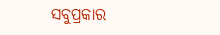ସବୁପ୍ରକାର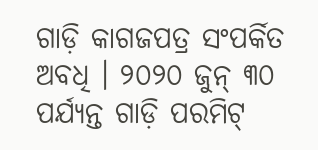ଗାଡ଼ି କାଗଜପତ୍ର ସଂପର୍କିତ ଅବଧି । ୨୦୨୦ ଜୁନ୍ ୩୦ ପର୍ଯ୍ୟନ୍ତ ଗାଡ଼ି ପରମିଟ୍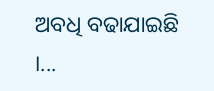ଅବଧି ବଢାଯାଇଛି ।...